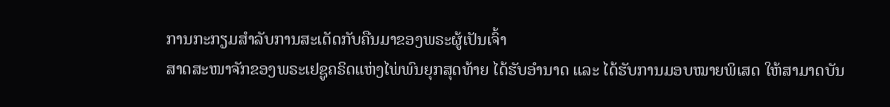ການກະກຽມສຳລັບການສະເດັດກັບຄືນມາຂອງພຣະຜູ້ເປັນເຈົ້າ
ສາດສະໜາຈັກຂອງພຣະເຢຊູຄຣິດແຫ່ງໄພ່ພົນຍຸກສຸດທ້າຍ ໄດ້ຮັບອຳນາດ ແລະ ໄດ້ຮັບການມອບໝາຍພິເສດ ໃຫ້ສາມາດບັນ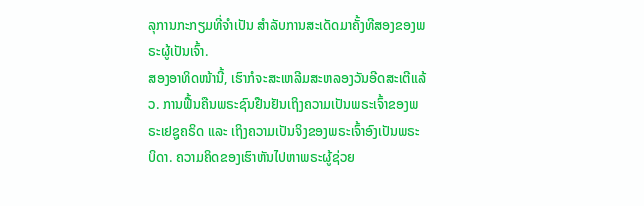ລຸການກະກຽມທີ່ຈຳເປັນ ສຳລັບການສະເດັດມາຄັ້ງທີສອງຂອງພຣະຜູ້ເປັນເຈົ້າ.
ສອງອາທິດໜ້ານີ້, ເຮົາກໍຈະສະເຫລີມສະຫລອງວັນອີດສະເຕີແລ້ວ. ການຟື້ນຄືນພຣະຊົນຢືນຢັນເຖິງຄວາມເປັນພຣະເຈົ້າຂອງພຣະເຢຊູຄຣິດ ແລະ ເຖິງຄວາມເປັນຈິງຂອງພຣະເຈົ້າອົງເປັນພຣະບິດາ. ຄວາມຄິດຂອງເຮົາຫັນໄປຫາພຣະຜູ້ຊ່ວຍ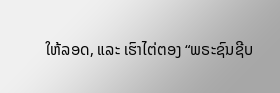ໃຫ້ລອດ, ແລະ ເຮົາໄຕ່ຕອງ “ພຣະຊົນຊີບ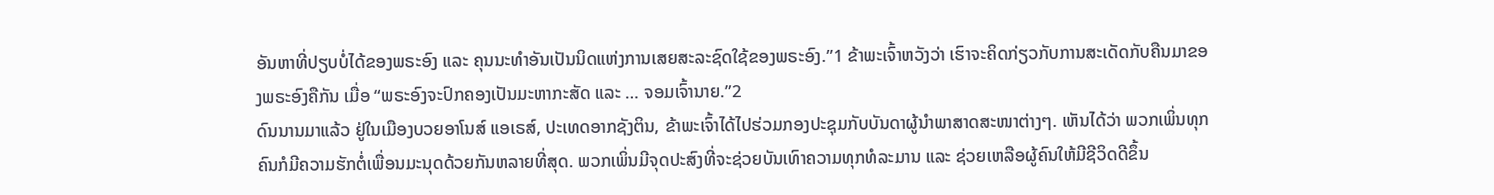ອັນຫາທີ່ປຽບບໍ່ໄດ້ຂອງພຣະອົງ ແລະ ຄຸນນະທຳອັນເປັນນິດແຫ່ງການເສຍສະລະຊົດໃຊ້ຂອງພຣະອົງ.”1 ຂ້າພະເຈົ້າຫວັງວ່າ ເຮົາຈະຄິດກ່ຽວກັບການສະເດັດກັບຄືນມາຂອງພຣະອົງຄືກັນ ເມື່ອ “ພຣະອົງຈະປົກຄອງເປັນມະຫາກະສັດ ແລະ … ຈອມເຈົ້ານາຍ.”2
ດົນນານມາແລ້ວ ຢູ່ໃນເມືອງບວຍອາໂນສ໌ ແອເຣສ໌, ປະເທດອາກຊັງຕິນ, ຂ້າພະເຈົ້າໄດ້ໄປຮ່ວມກອງປະຊຸມກັບບັນດາຜູ້ນຳພາສາດສະໜາຕ່າງໆ. ເຫັນໄດ້ວ່າ ພວກເພິ່ນທຸກຄົນກໍມີຄວາມຮັກຕໍ່ເພື່ອນມະນຸດດ້ວຍກັນຫລາຍທີ່ສຸດ. ພວກເພິ່ນມີຈຸດປະສົງທີ່ຈະຊ່ວຍບັນເທົາຄວາມທຸກທໍລະມານ ແລະ ຊ່ວຍເຫລືອຜູ້ຄົນໃຫ້ມີຊີວິດດີຂຶ້ນ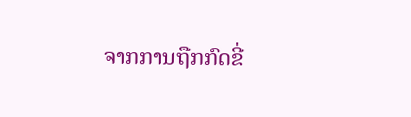ຈາກການຖືກກົດຂີ່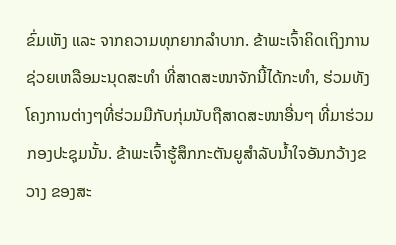ຂົ່ມເຫັງ ແລະ ຈາກຄວາມທຸກຍາກລຳບາກ. ຂ້າພະເຈົ້າຄິດເຖິງການຊ່ວຍເຫລືອມະນຸດສະທຳ ທີ່ສາດສະໜາຈັກນີ້ໄດ້ກະທຳ, ຮ່ວມທັງໂຄງການຕ່າງໆທີ່ຮ່ວມມືກັບກຸ່ມນັບຖືສາດສະໜາອື່ນໆ ທີ່ມາຮ່ວມກອງປະຊຸມນັ້ນ. ຂ້າພະເຈົ້າຮູ້ສຶກກະຕັນຍູສຳລັບນ້ຳໃຈອັນກວ້າງຂວາງ ຂອງສະ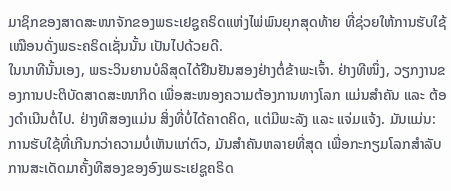ມາຊິກຂອງສາດສະໜາຈັກຂອງພຣະເຢຊູຄຣິດແຫ່ງໄພ່ພົນຍຸກສຸດທ້າຍ ທີ່ຊ່ວຍໃຫ້ການຮັບໃຊ້ເໝືອນດັ່ງພຣະຄຣິດເຊັ່ນນັ້ນ ເປັນໄປດ້ວຍດີ.
ໃນນາທີນັ້ນເອງ, ພຣະວິນຍານບໍລິສຸດໄດ້ຢືນຢັນສອງຢ່າງຕໍ່ຂ້າພະເຈົ້າ. ຢ່າງທີໜຶ່ງ, ວຽກງານຂອງການປະຕິບັດສາດສະໜາກິດ ເພື່ອສະໜອງຄວາມຕ້ອງການທາງໂລກ ແມ່ນສຳຄັນ ແລະ ຕ້ອງດຳເນີນຕໍ່ໄປ. ຢ່າງທີສອງແມ່ນ ສິ່ງທີ່ບໍ່ໄດ້ຄາດຄິດ, ແຕ່ມີພະລັງ ແລະ ແຈ່ມແຈ້ງ. ມັນແມ່ນ: ການຮັບໃຊ້ທີ່ເກີນກວ່າຄວາມບໍ່ເຫັນແກ່ຕົວ, ມັນສຳຄັນຫລາຍທີ່ສຸດ ເພື່ອກະກຽມໂລກສຳລັບການສະເດັດມາຄັ້ງທີສອງຂອງອົງພຣະເຢຊູຄຣິດ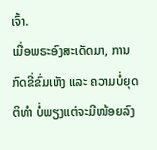ເຈົ້າ.
ເມື່ອພຣະອົງສະເດັດມາ, ການກົດຂີ່ຂົ່ມເຫັງ ແລະ ຄວາມບໍ່ຍຸດຕິທຳ ບໍ່ພຽງແຕ່ຈະມີໜ້ອຍລົງ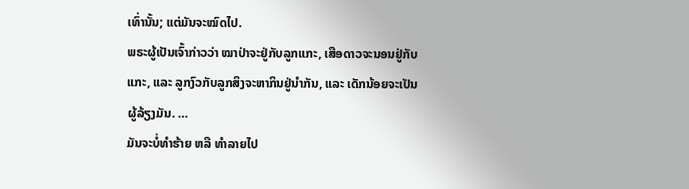ເທົ່ານັ້ນ; ແຕ່ມັນຈະໝົດໄປ.
ພຣະຜູ້ເປັນເຈົ້າກ່າວວ່າ ໝາປ່າຈະຢູ່ກັບລູກແກະ, ເສືອດາວຈະນອນຢູ່ກັບແກະ, ແລະ ລູກງົວກັບລູກສິງຈະຫາກິນຢູ່ນຳກັນ, ແລະ ເດັກນ້ອຍຈະເປັນຜູ້ລ້ຽງມັນ. …
ມັນຈະບໍ່ທຳຮ້າຍ ຫລື ທຳລາຍໄປ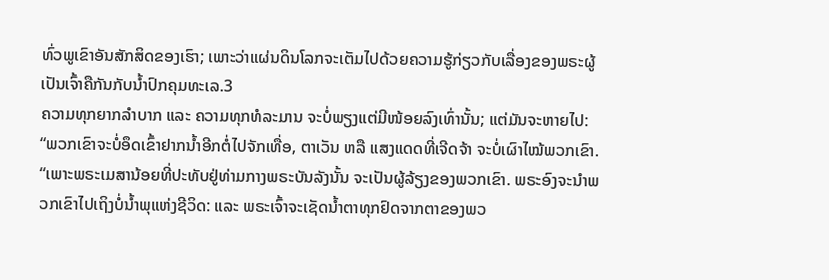ທົ່ວພູເຂົາອັນສັກສິດຂອງເຮົາ; ເພາະວ່າແຜ່ນດິນໂລກຈະເຕັມໄປດ້ວຍຄວາມຮູ້ກ່ຽວກັບເລື່ອງຂອງພຣະຜູ້ເປັນເຈົ້າຄືກັນກັບນ້ຳປົກຄຸມທະເລ.3
ຄວາມທຸກຍາກລຳບາກ ແລະ ຄວາມທຸກທໍລະມານ ຈະບໍ່ພຽງແຕ່ມີໜ້ອຍລົງເທົ່ານັ້ນ; ແຕ່ມັນຈະຫາຍໄປ:
“ພວກເຂົາຈະບໍ່ອຶດເຂົ້າຢາກນ້ຳອີກຕໍ່ໄປຈັກເທື່ອ, ຕາເວັນ ຫລື ແສງແດດທີ່ເຈີດຈ້າ ຈະບໍ່ເຜົາໄໝ້ພວກເຂົາ.
“ເພາະພຣະເມສານ້ອຍທີ່ປະທັບຢູ່ທ່າມກາງພຣະບັນລັງນັ້ນ ຈະເປັນຜູ້ລ້ຽງຂອງພວກເຂົາ. ພຣະອົງຈະນຳພວກເຂົາໄປເຖິງບໍ່ນ້ຳພຸແຫ່ງຊີວິດ: ແລະ ພຣະເຈົ້າຈະເຊັດນ້ຳຕາທຸກຢົດຈາກຕາຂອງພວ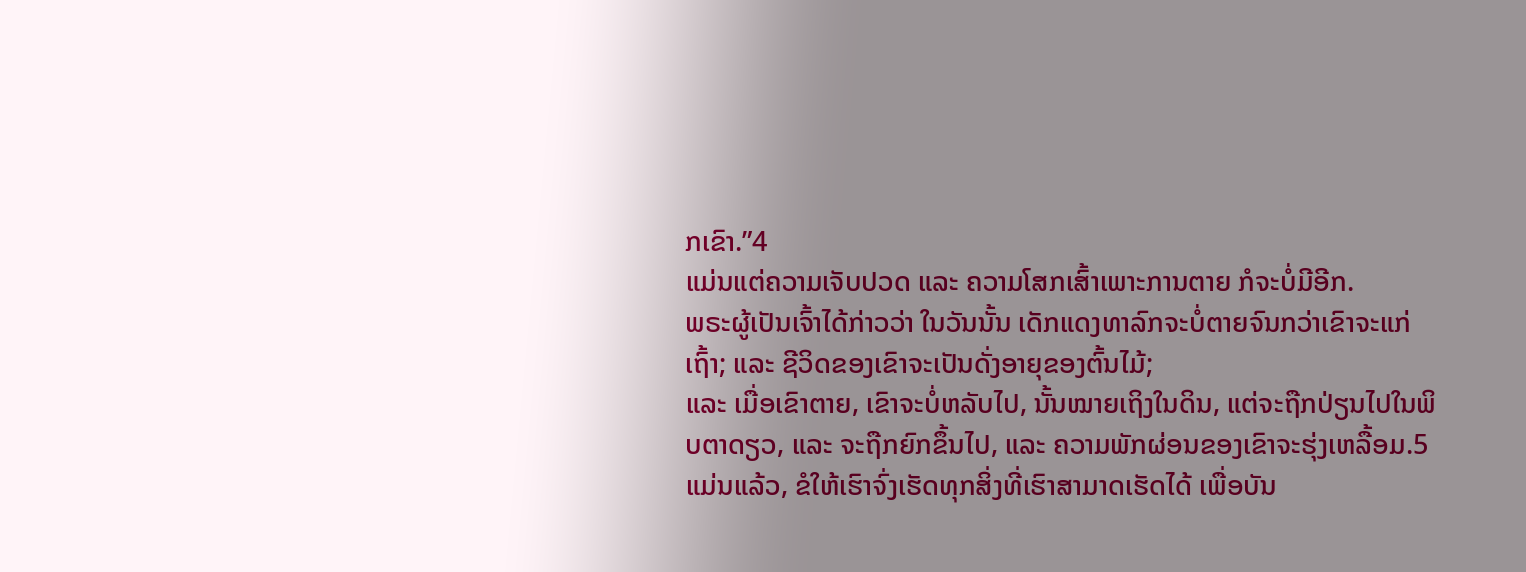ກເຂົາ.”4
ແມ່ນແຕ່ຄວາມເຈັບປວດ ແລະ ຄວາມໂສກເສົ້າເພາະການຕາຍ ກໍຈະບໍ່ມີອີກ.
ພຣະຜູ້ເປັນເຈົ້າໄດ້ກ່າວວ່າ ໃນວັນນັ້ນ ເດັກແດງທາລົກຈະບໍ່ຕາຍຈົນກວ່າເຂົາຈະແກ່ເຖົ້າ; ແລະ ຊີວິດຂອງເຂົາຈະເປັນດັ່ງອາຍຸຂອງຕົ້ນໄມ້;
ແລະ ເມື່ອເຂົາຕາຍ, ເຂົາຈະບໍ່ຫລັບໄປ, ນັ້ນໝາຍເຖິງໃນດິນ, ແຕ່ຈະຖືກປ່ຽນໄປໃນພິບຕາດຽວ, ແລະ ຈະຖືກຍົກຂຶ້ນໄປ, ແລະ ຄວາມພັກຜ່ອນຂອງເຂົາຈະຮຸ່ງເຫລື້ອມ.5
ແມ່ນແລ້ວ, ຂໍໃຫ້ເຮົາຈົ່ງເຮັດທຸກສິ່ງທີ່ເຮົາສາມາດເຮັດໄດ້ ເພື່ອບັນ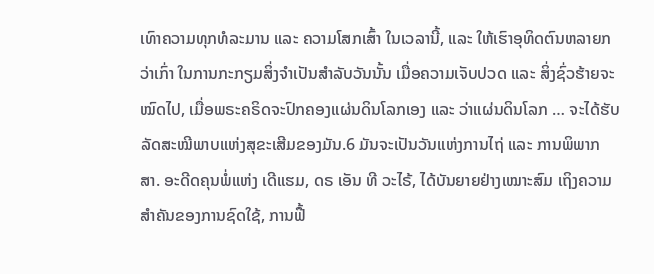ເທົາຄວາມທຸກທໍລະມານ ແລະ ຄວາມໂສກເສົ້າ ໃນເວລານີ້, ແລະ ໃຫ້ເຮົາອຸທິດຕົນຫລາຍກວ່າເກົ່າ ໃນການກະກຽມສິ່ງຈຳເປັນສຳລັບວັນນັ້ນ ເມື່ອຄວາມເຈັບປວດ ແລະ ສິ່ງຊົ່ວຮ້າຍຈະໝົດໄປ, ເມື່ອພຣະຄຣິດຈະປົກຄອງແຜ່ນດິນໂລກເອງ ແລະ ວ່າແຜ່ນດິນໂລກ … ຈະໄດ້ຮັບລັດສະໝີພາບແຫ່ງສຸຂະເສີມຂອງມັນ.6 ມັນຈະເປັນວັນແຫ່ງການໄຖ່ ແລະ ການພິພາກສາ. ອະດີດຄຸນພໍ່ແຫ່ງ ເດີແຮມ, ດຣ ເອັນ ທີ ວະໄຣ້, ໄດ້ບັນຍາຍຢ່າງເໝາະສົມ ເຖິງຄວາມສຳຄັນຂອງການຊົດໃຊ້, ການຟື້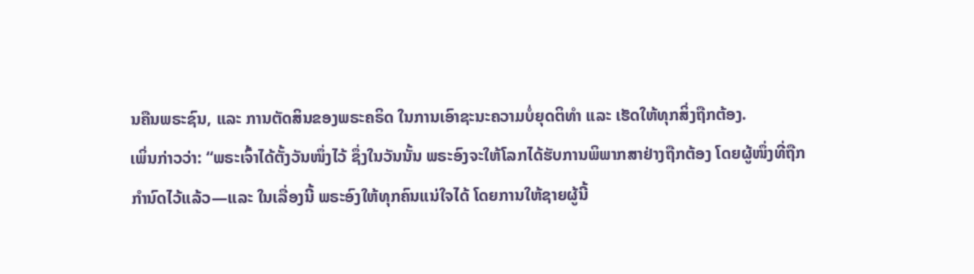ນຄືນພຣະຊົນ, ແລະ ການຕັດສິນຂອງພຣະຄຣິດ ໃນການເອົາຊະນະຄວາມບໍ່ຍຸດຕິທຳ ແລະ ເຮັດໃຫ້ທຸກສິ່ງຖືກຕ້ອງ.
ເພິ່ນກ່າວວ່າ: “ພຣະເຈົ້າໄດ້ຕັ້ງວັນໜຶ່ງໄວ້ ຊຶ່ງໃນວັນນັ້ນ ພຣະອົງຈະໃຫ້ໂລກໄດ້ຮັບການພິພາກສາຢ່າງຖືກຕ້ອງ ໂດຍຜູ້ໜຶ່ງທີ່ຖືກກຳນົດໄວ້ແລ້ວ—ແລະ ໃນເລື່ອງນີ້ ພຣະອົງໃຫ້ທຸກຄົນແນ່ໃຈໄດ້ ໂດຍການໃຫ້ຊາຍຜູ້ນີ້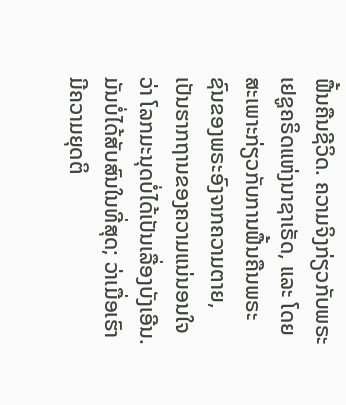ຟື້ນຄືນຊີວິດ. ຄວາມຈິງກ່ຽວກັບພຣະເຢຊູຄຣິດແຫ່ງນາຊາເຣັດ, ແລະ ໂດຍສະເພາະກ່ຽວກັບການຟື້ນຄືນພຣະຊົນຂອງພຣະອົງຈາກຄວາມຕາຍ, ເປັນຮາກຖານຂອງຄວາມແນ່ນອນໃຈວ່າ ໂລກມະນຸດບໍ່ໄດ້ເປັນເລື່ອງບັງເອີນ. ມັນບໍ່ໄດ້ສັບສົນໃນທີ່ສຸດ; ວ່າເມື່ອເຮົາມີຄວາມຍຸດຕິ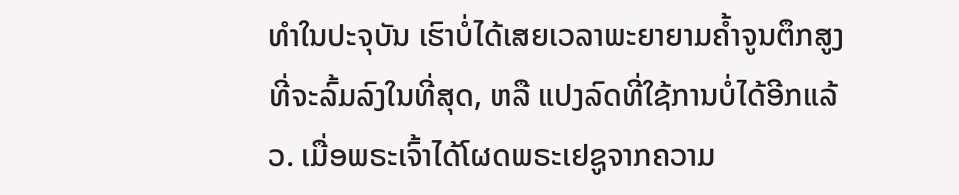ທຳໃນປະຈຸບັນ ເຮົາບໍ່ໄດ້ເສຍເວລາພະຍາຍາມຄ້ຳຈູນຕຶກສູງທີ່ຈະລົ້ມລົງໃນທີ່ສຸດ, ຫລື ແປງລົດທີ່ໃຊ້ການບໍ່ໄດ້ອີກແລ້ວ. ເມື່ອພຣະເຈົ້າໄດ້ໂຜດພຣະເຢຊູຈາກຄວາມ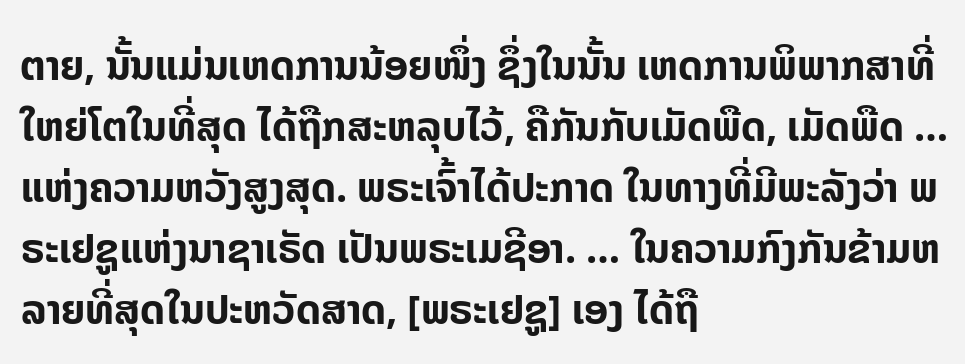ຕາຍ, ນັ້ນແມ່ນເຫດການນ້ອຍໜຶ່ງ ຊຶ່ງໃນນັ້ນ ເຫດການພິພາກສາທີ່ໃຫຍ່ໂຕໃນທີ່ສຸດ ໄດ້ຖືກສະຫລຸບໄວ້, ຄືກັນກັບເມັດພືດ, ເມັດພືດ … ແຫ່ງຄວາມຫວັງສູງສຸດ. ພຣະເຈົ້າໄດ້ປະກາດ ໃນທາງທີ່ມີພະລັງວ່າ ພຣະເຢຊູແຫ່ງນາຊາເຣັດ ເປັນພຣະເມຊີອາ. … ໃນຄວາມກົງກັນຂ້າມຫລາຍທີ່ສຸດໃນປະຫວັດສາດ, [ພຣະເຢຊູ] ເອງ ໄດ້ຖື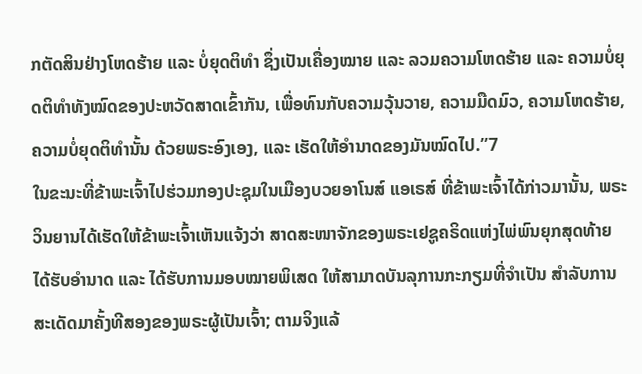ກຕັດສິນຢ່າງໂຫດຮ້າຍ ແລະ ບໍ່ຍຸດຕິທຳ ຊຶ່ງເປັນເຄື່ອງໝາຍ ແລະ ລວມຄວາມໂຫດຮ້າຍ ແລະ ຄວາມບໍ່ຍຸດຕິທຳທັງໝົດຂອງປະຫວັດສາດເຂົ້າກັນ, ເພື່ອທົນກັບຄວາມວຸ້ນວາຍ, ຄວາມມືດມົວ, ຄວາມໂຫດຮ້າຍ, ຄວາມບໍ່ຍຸດຕິທຳນັ້ນ ດ້ວຍພຣະອົງເອງ, ແລະ ເຮັດໃຫ້ອຳນາດຂອງມັນໝົດໄປ.”7
ໃນຂະນະທີ່ຂ້າພະເຈົ້າໄປຮ່ວມກອງປະຊຸມໃນເມືອງບວຍອາໂນສ໌ ແອເຣສ໌ ທີ່ຂ້າພະເຈົ້າໄດ້ກ່າວມານັ້ນ, ພຣະວິນຍານໄດ້ເຮັດໃຫ້ຂ້າພະເຈົ້າເຫັນແຈ້ງວ່າ ສາດສະໜາຈັກຂອງພຣະເຢຊູຄຣິດແຫ່ງໄພ່ພົນຍຸກສຸດທ້າຍ ໄດ້ຮັບອຳນາດ ແລະ ໄດ້ຮັບການມອບໝາຍພິເສດ ໃຫ້ສາມາດບັນລຸການກະກຽມທີ່ຈຳເປັນ ສຳລັບການສະເດັດມາຄັ້ງທີສອງຂອງພຣະຜູ້ເປັນເຈົ້າ; ຕາມຈິງແລ້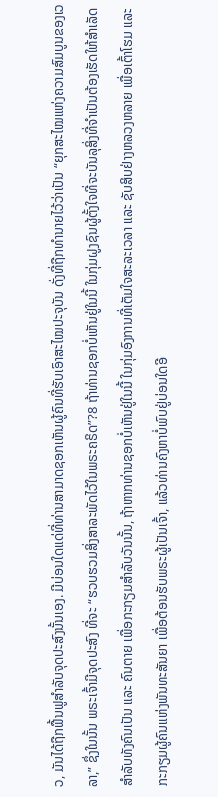ວ, ມັນໄດ້ຖືກຟື້ນຟູສຳລັບຈຸດປະສົງນັ້ນເອງ. ມີບ່ອນໃດແດ່ທີ່ທ່ານສາມາດຊອກເຫັນຜູ້ຄົນທີ່ຮັບເອົາສະໄໝປະຈຸບັນ ດັ່ງທີ່ຖືກທຳນາຍໄວ້ວ່າເປັນ “ຍຸກສະໄໝແຫ່ງຄວາມສົມບູນຂອງເວລາ,” ຊຶ່ງໃນນັ້ນ ພຣະເຈົ້າມີຈຸດປະສົງ ທີ່ຈະ “ຮວບຮວມສິ່ງສາລະພັດໄວ້ໃນພຣະຄຣິດ”?8 ຖ້າທ່ານຊອກບໍ່ເຫັນຢູ່ໃນນີ້ ໃນກຸ່ມຝູງຊົນຜູ້ຕັ້ງໃຈທີ່ຈະບັນລຸສິ່ງທີ່ຈຳເປັນຕ້ອງເຮັດໃຫ້ສຳເລັດ ສຳລັບທັງຄົນເປັນ ແລະ ຄົນຕາຍ ເພື່ອກະກຽມສຳລັບວັນນັ້ນ, ຖ້າຫາກທ່ານຊອກບໍ່ເຫັນຢູ່ໃນນີ້ ໃນກຸ່ມອົງການທີ່ເຕັມໃຈສະລະເວລາ ແລະ ຊັບສິບຢ່າງຫລວງຫລາຍ ເພື່ອເຕົ້າໂຮມ ແລະ ກະກຽມຜູ້ຄົນແຫ່ງພັນທະສັນຍາ ເພື່ອຕ້ອນຮັບພຣະຜູ້ເປັນເຈົ້າ, ແລ້ວທ່ານຄົງຫາບໍ່ພົບຢູ່ບ່ອນໃດອີ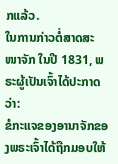ກແລ້ວ.
ໃນການກ່າວຕໍ່ສາດສະໜາຈັກ ໃນປີ 1831, ພຣະຜູ້ເປັນເຈົ້າໄດ້ປະກາດວ່າ:
ຂໍກະແຈຂອງອານາຈັກຂອງພຣະເຈົ້າໄດ້ຖືກມອບໃຫ້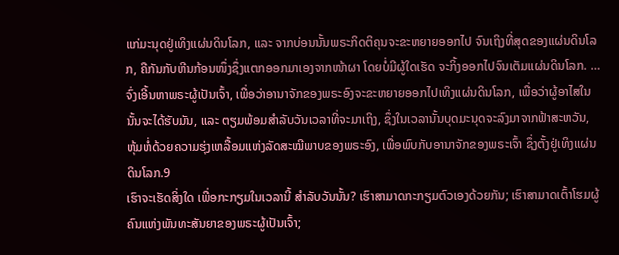ແກ່ມະນຸດຢູ່ເທິງແຜ່ນດິນໂລກ, ແລະ ຈາກບ່ອນນັ້ນພຣະກິດຕິຄຸນຈະຂະຫຍາຍອອກໄປ ຈົນເຖິງທີ່ສຸດຂອງແຜ່ນດິນໂລກ, ຄືກັນກັບຫີນກ້ອນໜຶ່ງຊຶ່ງແຕກອອກມາເອງຈາກໜ້າຜາ ໂດຍບໍ່ມີຜູ້ໃດເຮັດ ຈະກິ້ງອອກໄປຈົນເຕັມແຜ່ນດິນໂລກ. …
ຈົ່ງເອີ້ນຫາພຣະຜູ້ເປັນເຈົ້າ, ເພື່ອວ່າອານາຈັກຂອງພຣະອົງຈະຂະຫຍາຍອອກໄປເທິງແຜ່ນດິນໂລກ, ເພື່ອວ່າຜູ້ອາໄສໃນນັ້ນຈະໄດ້ຮັບມັນ, ແລະ ຕຽມພ້ອມສຳລັບວັນເວລາທີ່ຈະມາເຖິງ, ຊຶ່ງໃນເວລານັ້ນບຸດມະນຸດຈະລົງມາຈາກຟ້າສະຫວັນ, ຫຸ້ມຫໍ່ດ້ວຍຄວາມຮຸ່ງເຫລື້ອມແຫ່ງລັດສະໝີພາບຂອງພຣະອົງ, ເພື່ອພົບກັບອານາຈັກຂອງພຣະເຈົ້າ ຊຶ່ງຕັ້ງຢູ່ເທິງແຜ່ນດິນໂລກ.9
ເຮົາຈະເຮັດສິ່ງໃດ ເພື່ອກະກຽມໃນເວລານີ້ ສຳລັບວັນນັ້ນ? ເຮົາສາມາດກະກຽມຕົວເອງດ້ວຍກັນ; ເຮົາສາມາດເຕົ້າໂຮມຜູ້ຄົນແຫ່ງພັນທະສັນຍາຂອງພຣະຜູ້ເປັນເຈົ້າ;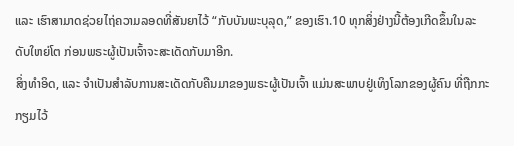ແລະ ເຮົາສາມາດຊ່ວຍໄຖ່ຄວາມລອດທີ່ສັນຍາໄວ້ “ກັບບັນພະບຸລຸດ,” ຂອງເຮົາ.10 ທຸກສິ່ງຢ່າງນີ້ຕ້ອງເກີດຂຶ້ນໃນລະດັບໃຫຍ່ໂຕ ກ່ອນພຣະຜູ້ເປັນເຈົ້າຈະສະເດັດກັບມາອີກ.
ສິ່ງທຳອິດ, ແລະ ຈຳເປັນສຳລັບການສະເດັດກັບຄືນມາຂອງພຣະຜູ້ເປັນເຈົ້າ ແມ່ນສະພາບຢູ່ເທິງໂລກຂອງຜູ້ຄົນ ທີ່ຖືກກະກຽມໄວ້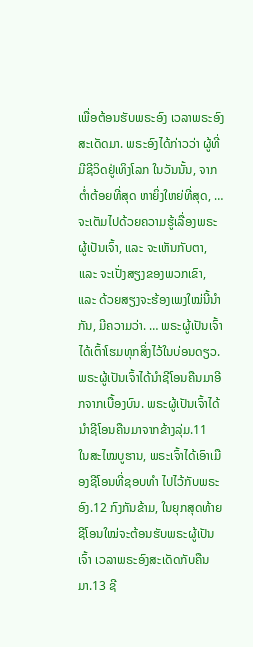ເພື່ອຕ້ອນຮັບພຣະອົງ ເວລາພຣະອົງສະເດັດມາ. ພຣະອົງໄດ້ກ່າວວ່າ ຜູ້ທີ່ມີຊີວິດຢູ່ເທິງໂລກ ໃນວັນນັ້ນ, ຈາກຕ່ຳຕ້ອຍທີ່ສຸດ ຫາຍິ່ງໃຫຍ່ທີ່ສຸດ, … ຈະເຕັມໄປດ້ວຍຄວາມຮູ້ເລື່ອງພຣະຜູ້ເປັນເຈົ້າ, ແລະ ຈະເຫັນກັບຕາ, ແລະ ຈະເປັ່ງສຽງຂອງພວກເຂົາ, ແລະ ດ້ວຍສຽງຈະຮ້ອງເພງໃໝ່ນີ້ນຳກັນ, ມີຄວາມວ່າ. … ພຣະຜູ້ເປັນເຈົ້າໄດ້ເຕົ້າໂຮມທຸກສິ່ງໄວ້ໃນບ່ອນດຽວ. ພຣະຜູ້ເປັນເຈົ້າໄດ້ນຳຊີໂອນຄືນມາອີກຈາກເບື້ອງບົນ. ພຣະຜູ້ເປັນເຈົ້າໄດ້ນຳຊີໂອນຄືນມາຈາກຂ້າງລຸ່ມ.11
ໃນສະໄໝບູຮານ, ພຣະເຈົ້າໄດ້ເອົາເມືອງຊີໂອນທີ່ຊອບທຳ ໄປໄວ້ກັບພຣະອົງ.12 ກົງກັນຂ້າມ, ໃນຍຸກສຸດທ້າຍ ຊີໂອນໃໝ່ຈະຕ້ອນຮັບພຣະຜູ້ເປັນເຈົ້າ ເວລາພຣະອົງສະເດັດກັບຄືນມາ.13 ຊີ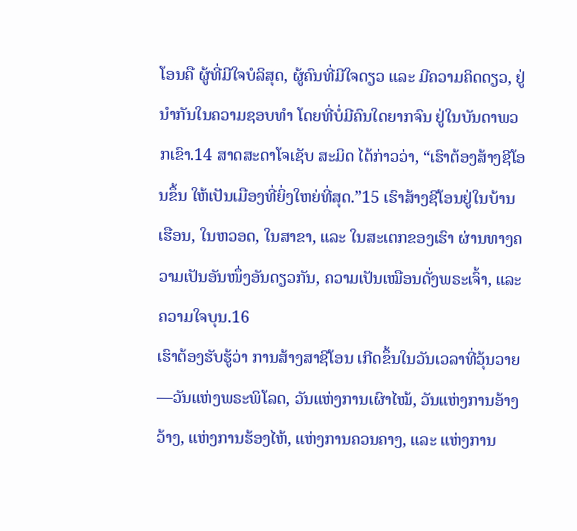ໂອນຄື ຜູ້ທີ່ມີໃຈບໍລິສຸດ, ຜູ້ຄົນທີ່ມີໃຈດຽວ ແລະ ມີຄວາມຄິດດຽວ, ຢູ່ນຳກັນໃນຄວາມຊອບທຳ ໂດຍທີ່ບໍ່ມີຄົນໃດຍາກຈົນ ຢູ່ໃນບັນດາພວກເຂົາ.14 ສາດສະດາໂຈເຊັບ ສະມິດ ໄດ້ກ່າວວ່າ, “ເຮົາຕ້ອງສ້າງຊີໂອນຂຶ້ນ ໃຫ້ເປັນເມືອງທີ່ຍິ່ງໃຫຍ່ທີ່ສຸດ.”15 ເຮົາສ້າງຊີໂອນຢູ່ໃນບ້ານເຮືອນ, ໃນຫວອດ, ໃນສາຂາ, ແລະ ໃນສະເຕກຂອງເຮົາ ຜ່ານທາງຄວາມເປັນອັນໜຶ່ງອັນດຽວກັນ, ຄວາມເປັນເໝືອນດັ່ງພຣະເຈົ້າ, ແລະ ຄວາມໃຈບຸນ.16
ເຮົາຕ້ອງຮັບຮູ້ວ່າ ການສ້າງສາຊີໂອນ ເກີດຂຶ້ນໃນວັນເວລາທີ່ວຸ້ນວາຍ—ວັນແຫ່ງພຣະພິໂລດ, ວັນແຫ່ງການເຜົາໄໝ້, ວັນແຫ່ງການອ້າງວ້າງ, ແຫ່ງການຮ້ອງໄຫ້, ແຫ່ງການຄວນຄາງ, ແລະ ແຫ່ງການ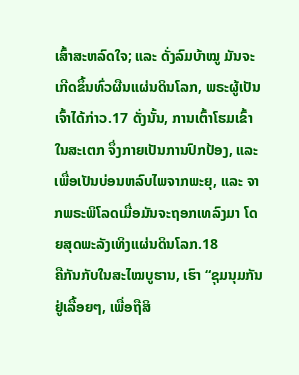ເສົ້າສະຫລົດໃຈ; ແລະ ດັ່ງລົມບ້າໝູ ມັນຈະເກີດຂຶ້ນທົ່ວຜືນແຜ່ນດິນໂລກ, ພຣະຜູ້ເປັນເຈົ້າໄດ້ກ່າວ.17 ດັ່ງນັ້ນ, ການເຕົ້າໂຮມເຂົ້າໃນສະເຕກ ຈຶ່ງກາຍເປັນການປົກປ້ອງ, ແລະ ເພື່ອເປັນບ່ອນຫລົບໄພຈາກພະຍຸ, ແລະ ຈາກພຣະພິໂລດເມື່ອມັນຈະຖອກເທລົງມາ ໂດຍສຸດພະລັງເທິງແຜ່ນດິນໂລກ.18
ຄືກັນກັບໃນສະໄໝບູຮານ, ເຮົາ “ຊຸມນຸມກັນຢູ່ເລື້ອຍໆ, ເພື່ອຖືສິ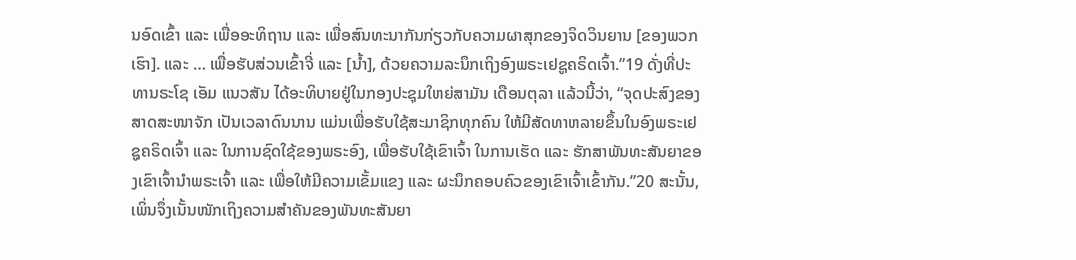ນອົດເຂົ້າ ແລະ ເພື່ອອະທິຖານ ແລະ ເພື່ອສົນທະນາກັນກ່ຽວກັບຄວາມຜາສຸກຂອງຈິດວິນຍານ [ຂອງພວກເຮົາ]. ແລະ … ເພື່ອຮັບສ່ວນເຂົ້າຈີ່ ແລະ [ນ້ຳ], ດ້ວຍຄວາມລະນຶກເຖິງອົງພຣະເຢຊູຄຣິດເຈົ້າ.”19 ດັ່ງທີ່ປະທານຣະໂຊ ເອັມ ແນວສັນ ໄດ້ອະທິບາຍຢູ່ໃນກອງປະຊຸມໃຫຍ່ສາມັນ ເດືອນຕຸລາ ແລ້ວນີ້ວ່າ, “ຈຸດປະສົງຂອງສາດສະໜາຈັກ ເປັນເວລາດົນນານ ແມ່ນເພື່ອຮັບໃຊ້ສະມາຊິກທຸກຄົນ ໃຫ້ມີສັດທາຫລາຍຂຶ້ນໃນອົງພຣະເຢຊູຄຣິດເຈົ້າ ແລະ ໃນການຊົດໃຊ້ຂອງພຣະອົງ, ເພື່ອຮັບໃຊ້ເຂົາເຈົ້າ ໃນການເຮັດ ແລະ ຮັກສາພັນທະສັນຍາຂອງເຂົາເຈົ້ານຳພຣະເຈົ້າ ແລະ ເພື່ອໃຫ້ມີຄວາມເຂັ້ມແຂງ ແລະ ຜະນຶກຄອບຄົວຂອງເຂົາເຈົ້າເຂົ້າກັນ.”20 ສະນັ້ນ, ເພິ່ນຈຶ່ງເນັ້ນໜັກເຖິງຄວາມສຳຄັນຂອງພັນທະສັນຍາ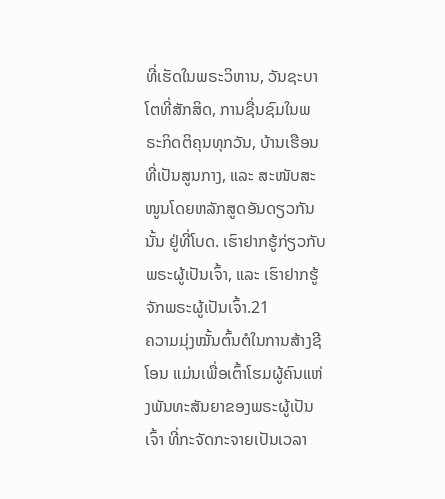ທີ່ເຮັດໃນພຣະວິຫານ, ວັນຊະບາໂຕທີ່ສັກສິດ, ການຊື່ນຊົມໃນພຣະກິດຕິຄຸນທຸກວັນ, ບ້ານເຮືອນທີ່ເປັນສູນກາງ, ແລະ ສະໜັບສະໜູນໂດຍຫລັກສູດອັນດຽວກັນນັ້ນ ຢູ່ທີ່ໂບດ. ເຮົາຢາກຮູ້ກ່ຽວກັບພຣະຜູ້ເປັນເຈົ້າ, ແລະ ເຮົາຢາກຮູ້ຈັກພຣະຜູ້ເປັນເຈົ້າ.21
ຄວາມມຸ່ງໝັ້ນຕົ້ນຕໍໃນການສ້າງຊີໂອນ ແມ່ນເພື່ອເຕົ້າໂຮມຜູ້ຄົນແຫ່ງພັນທະສັນຍາຂອງພຣະຜູ້ເປັນເຈົ້າ ທີ່ກະຈັດກະຈາຍເປັນເວລາ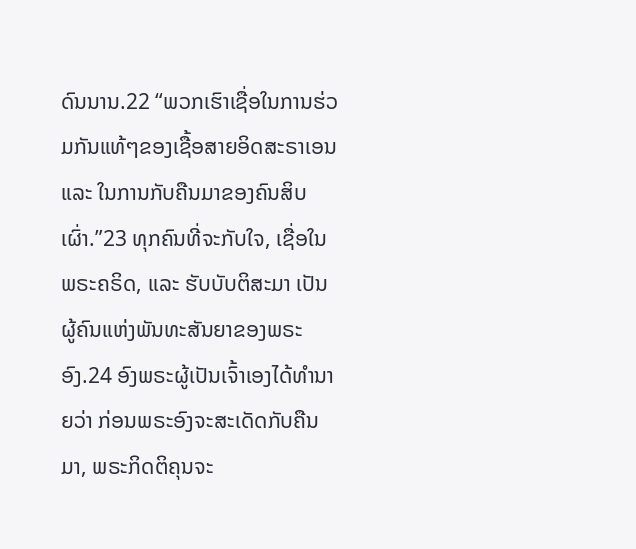ດົນນານ.22 “ພວກເຮົາເຊື່ອໃນການຮ່ວມກັນແທ້ໆຂອງເຊື້ອສາຍອິດສະຣາເອນ ແລະ ໃນການກັບຄືນມາຂອງຄົນສິບເຜົ່າ.”23 ທຸກຄົນທີ່ຈະກັບໃຈ, ເຊື່ອໃນພຣະຄຣິດ, ແລະ ຮັບບັບຕິສະມາ ເປັນຜູ້ຄົນແຫ່ງພັນທະສັນຍາຂອງພຣະອົງ.24 ອົງພຣະຜູ້ເປັນເຈົ້າເອງໄດ້ທຳນາຍວ່າ ກ່ອນພຣະອົງຈະສະເດັດກັບຄືນມາ, ພຣະກິດຕິຄຸນຈະ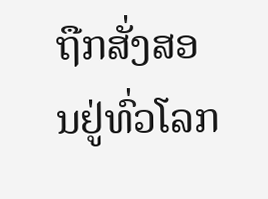ຖືກສັ່ງສອນຢູ່ທົ່ວໂລກ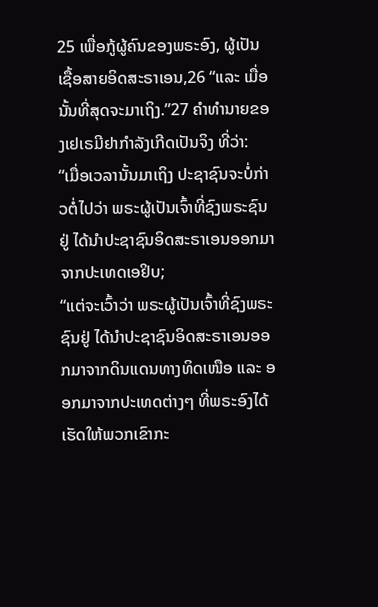25 ເພື່ອກູ້ຜູ້ຄົນຂອງພຣະອົງ, ຜູ້ເປັນເຊື້ອສາຍອິດສະຣາເອນ,26 “ແລະ ເມື່ອນັ້ນທີ່ສຸດຈະມາເຖິງ.”27 ຄຳທຳນາຍຂອງເຢເຣມີຢາກຳລັງເກີດເປັນຈິງ ທີ່ວ່າ:
“ເມື່ອເວລານັ້ນມາເຖິງ ປະຊາຊົນຈະບໍ່ກ່າວຕໍ່ໄປວ່າ ພຣະຜູ້ເປັນເຈົ້າທີ່ຊົງພຣະຊົນຢູ່ ໄດ້ນຳປະຊາຊົນອິດສະຣາເອນອອກມາຈາກປະເທດເອຢິບ;
“ແຕ່ຈະເວົ້າວ່າ ພຣະຜູ້ເປັນເຈົ້າທີ່ຊົງພຣະຊົນຢູ່ ໄດ້ນຳປະຊາຊົນອິດສະຣາເອນອອກມາຈາກດິນແດນທາງທິດເໜືອ ແລະ ອອກມາຈາກປະເທດຕ່າງໆ ທີ່ພຣະອົງໄດ້ເຮັດໃຫ້ພວກເຂົາກະ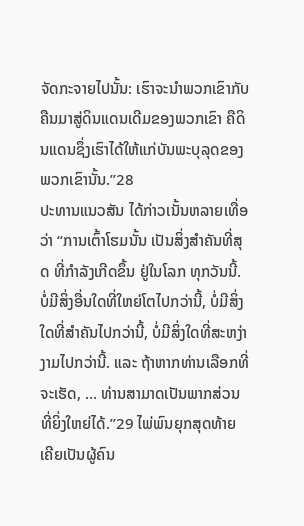ຈັດກະຈາຍໄປນັ້ນ: ເຮົາຈະນຳພວກເຂົາກັບຄືນມາສູ່ດິນແດນເດີມຂອງພວກເຂົາ ຄືດິນແດນຊຶ່ງເຮົາໄດ້ໃຫ້ແກ່ບັນພະບຸລຸດຂອງພວກເຂົານັ້ນ.”28
ປະທານແນວສັນ ໄດ້ກ່າວເນັ້ນຫລາຍເທື່ອວ່າ “ການເຕົ້າໂຮມນັ້ນ ເປັນສິ່ງສຳຄັນທີ່ສຸດ ທີ່ກຳລັງເກີດຂຶ້ນ ຢູ່ໃນໂລກ ທຸກວັນນີ້. ບໍ່ມີສິ່ງອື່ນໃດທີ່ໃຫຍ່ໂຕໄປກວ່ານີ້, ບໍ່ມີສິ່ງໃດທີ່ສຳຄັນໄປກວ່ານີ້, ບໍ່ມີສິ່ງໃດທີ່ສະຫງ່າງາມໄປກວ່ານີ້. ແລະ ຖ້າຫາກທ່ານເລືອກທີ່ຈະເຮັດ, … ທ່ານສາມາດເປັນພາກສ່ວນທີ່ຍິ່ງໃຫຍ່ໄດ້.”29 ໄພ່ພົນຍຸກສຸດທ້າຍ ເຄີຍເປັນຜູ້ຄົນ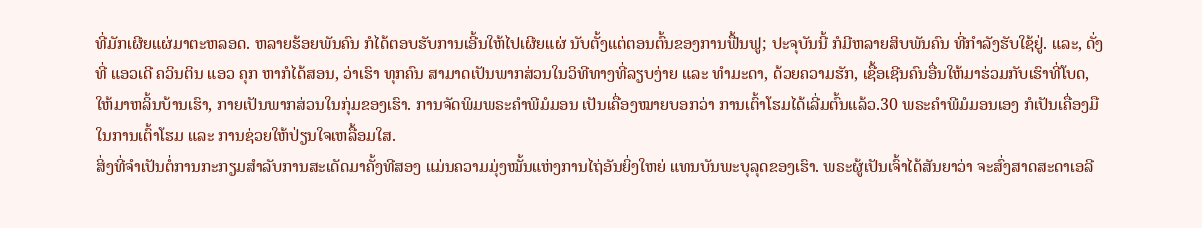ທີ່ມັກເຜີຍແຜ່ມາຕະຫລອດ. ຫລາຍຮ້ອຍພັນຄົນ ກໍໄດ້ຕອບຮັບການເອີ້ນໃຫ້ໄປເຜີຍແຜ່ ນັບຕັ້ງແຕ່ຕອນຕົ້ນຂອງການຟື້ນຟູ; ປະຈຸບັນນີ້ ກໍມີຫລາຍສິບພັນຄົນ ທີ່ກຳລັງຮັບໃຊ້ຢູ່. ແລະ, ດັ່ງທີ່ ແອວເດີ ຄວິນຕິນ ແອວ ຄຸກ ຫາກໍໄດ້ສອນ, ວ່າເຮົາ ທຸກຄົນ ສາມາດເປັນພາກສ່ວນໃນວິທີທາງທີ່ລຽບງ່າຍ ແລະ ທຳມະດາ, ດ້ວຍຄວາມຮັກ, ເຊື້ອເຊີນຄົນອື່ນໃຫ້ມາຮ່ວມກັບເຮົາທີ່ໂບດ, ໃຫ້ມາຫລິ້ນບ້ານເຮົາ, ກາຍເປັນພາກສ່ວນໃນກຸ່ມຂອງເຮົາ. ການຈັດພິມພຣະຄຳພີມໍມອນ ເປັນເຄື່ອງໝາຍບອກວ່າ ການເຕົ້າໂຮມໄດ້ເລີ່ມຕົ້ນແລ້ວ.30 ພຣະຄຳພີມໍມອນເອງ ກໍເປັນເຄື່ອງມືໃນການເຕົ້າໂຮມ ແລະ ການຊ່ວຍໃຫ້ປ່ຽນໃຈເຫລື້ອມໃສ.
ສິ່ງທີ່ຈຳເປັນຕໍ່ການກະກຽມສຳລັບການສະເດັດມາຄັ້ງທີສອງ ແມ່ນຄວາມມຸ່ງໝັ້ນແຫ່ງການໄຖ່ອັນຍິ່ງໃຫຍ່ ແທນບັນພະບຸລຸດຂອງເຮົາ. ພຣະຜູ້ເປັນເຈົ້າໄດ້ສັນຍາວ່າ ຈະສົ່ງສາດສະດາເອລີ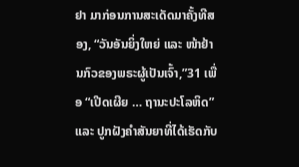ຢາ ມາກ່ອນການສະເດັດມາຄັ້ງທີສອງ, “ວັນອັນຍິ່ງໃຫຍ່ ແລະ ໜ້າຢ້ານກົວຂອງພຣະຜູ້ເປັນເຈົ້າ,”31 ເພື່ອ “ເປີດເຜີຍ … ຖານະປະໂລຫິດ” ແລະ ປູກຝັງຄຳສັນຍາທີ່ໄດ້ເຮັດກັບ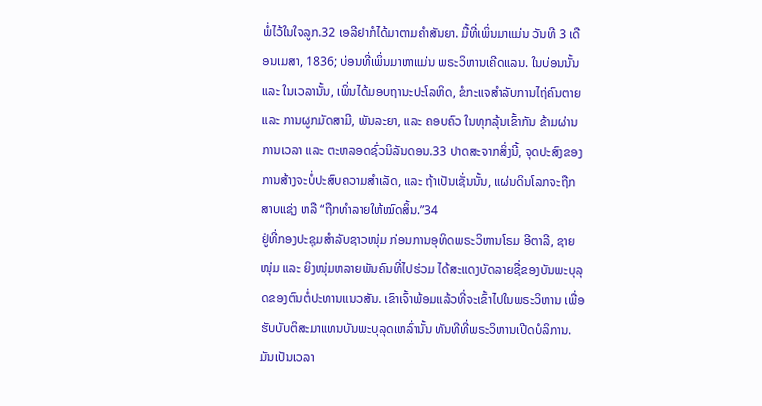ພໍ່ໄວ້ໃນໃຈລູກ.32 ເອລີຢາກໍໄດ້ມາຕາມຄຳສັນຍາ. ມື້ທີ່ເພິ່ນມາແມ່ນ ວັນທີ 3 ເດືອນເມສາ, 1836; ບ່ອນທີ່ເພິ່ນມາຫາແມ່ນ ພຣະວິຫານເຄີດແລນ. ໃນບ່ອນນັ້ນ ແລະ ໃນເວລານັ້ນ, ເພິ່ນໄດ້ມອບຖານະປະໂລຫິດ, ຂໍກະແຈສຳລັບການໄຖ່ຄົນຕາຍ ແລະ ການຜູກມັດສາມີ, ພັນລະຍາ, ແລະ ຄອບຄົວ ໃນທຸກລຸ້ນເຂົ້າກັນ ຂ້າມຜ່ານການເວລາ ແລະ ຕະຫລອດຊົ່ວນິລັນດອນ.33 ປາດສະຈາກສິ່ງນີ້, ຈຸດປະສົງຂອງການສ້າງຈະບໍ່ປະສົບຄວາມສຳເລັດ, ແລະ ຖ້າເປັນເຊັ່ນນັ້ນ, ແຜ່ນດິນໂລກຈະຖືກສາບແຊ່ງ ຫລື “ຖືກທຳລາຍໃຫ້ໝົດສິ້ນ.”34
ຢູ່ທີ່ກອງປະຊຸມສຳລັບຊາວໜຸ່ມ ກ່ອນການອຸທິດພຣະວິຫານໂຣມ ອີຕາລີ, ຊາຍໜຸ່ມ ແລະ ຍິງໜຸ່ມຫລາຍພັນຄົນທີ່ໄປຮ່ວມ ໄດ້ສະແດງບັດລາຍຊື່ຂອງບັນພະບຸລຸດຂອງຕົນຕໍ່ປະທານແນວສັນ. ເຂົາເຈົ້າພ້ອມແລ້ວທີ່ຈະເຂົ້າໄປໃນພຣະວິຫານ ເພື່ອຮັບບັບຕິສະມາແທນບັນພະບຸລຸດເຫລົ່ານັ້ນ ທັນທີທີ່ພຣະວິຫານເປີດບໍລິການ. ມັນເປັນເວລາ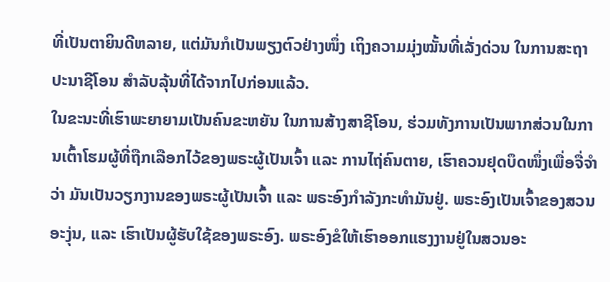ທີ່ເປັນຕາຍິນດີຫລາຍ, ແຕ່ມັນກໍເປັນພຽງຕົວຢ່າງໜຶ່ງ ເຖິງຄວາມມຸ່ງໝັ້ນທີ່ເລັ່ງດ່ວນ ໃນການສະຖາປະນາຊີໂອນ ສຳລັບລຸ້ນທີ່ໄດ້ຈາກໄປກ່ອນແລ້ວ.
ໃນຂະນະທີ່ເຮົາພະຍາຍາມເປັນຄົນຂະຫຍັນ ໃນການສ້າງສາຊີໂອນ, ຮ່ວມທັງການເປັນພາກສ່ວນໃນການເຕົ້າໂຮມຜູ້ທີ່ຖືກເລືອກໄວ້ຂອງພຣະຜູ້ເປັນເຈົ້າ ແລະ ການໄຖ່ຄົນຕາຍ, ເຮົາຄວນຢຸດບຶດໜຶ່ງເພື່ອຈື່ຈຳວ່າ ມັນເປັນວຽກງານຂອງພຣະຜູ້ເປັນເຈົ້າ ແລະ ພຣະອົງກຳລັງກະທຳມັນຢູ່. ພຣະອົງເປັນເຈົ້າຂອງສວນອະງຸ່ນ, ແລະ ເຮົາເປັນຜູ້ຮັບໃຊ້ຂອງພຣະອົງ. ພຣະອົງຂໍໃຫ້ເຮົາອອກແຮງງານຢູ່ໃນສວນອະ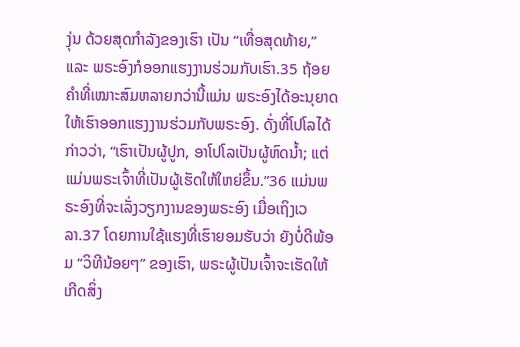ງຸ່ນ ດ້ວຍສຸດກຳລັງຂອງເຮົາ ເປັນ “ເທື່ອສຸດທ້າຍ,” ແລະ ພຣະອົງກໍອອກແຮງງານຮ່ວມກັບເຮົາ.35 ຖ້ອຍຄຳທີ່ເໝາະສົມຫລາຍກວ່ານີ້ແມ່ນ ພຣະອົງໄດ້ອະນຸຍາດໃຫ້ເຮົາອອກແຮງງານຮ່ວມກັບພຣະອົງ. ດັ່ງທີ່ໂປໂລໄດ້ກ່າວວ່າ, “ເຮົາເປັນຜູ້ປູກ, ອາໂປໂລເປັນຜູ້ຫົດນ້ຳ; ແຕ່ແມ່ນພຣະເຈົ້າທີ່ເປັນຜູ້ເຮັດໃຫ້ໃຫຍ່ຂຶ້ນ.”36 ແມ່ນພຣະອົງທີ່ຈະເລັ່ງວຽກງານຂອງພຣະອົງ ເມື່ອເຖິງເວລາ.37 ໂດຍການໃຊ້ແຮງທີ່ເຮົາຍອມຮັບວ່າ ຍັງບໍ່ດີພ້ອມ “ວິທີນ້ອຍໆ” ຂອງເຮົາ, ພຣະຜູ້ເປັນເຈົ້າຈະເຮັດໃຫ້ເກີດສິ່ງ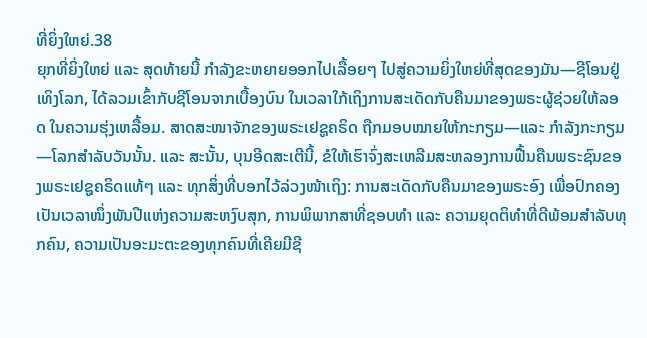ທີ່ຍິ່ງໃຫຍ່.38
ຍຸກທີ່ຍິ່ງໃຫຍ່ ແລະ ສຸດທ້າຍນີ້ ກຳລັງຂະຫຍາຍອອກໄປເລື້ອຍໆ ໄປສູ່ຄວາມຍິ່ງໃຫຍ່ທີ່ສຸດຂອງມັນ—ຊີໂອນຢູ່ເທິງໂລກ, ໄດ້ລວມເຂົ້າກັບຊີໂອນຈາກເບື້ອງບົນ ໃນເວລາໃກ້ເຖິງການສະເດັດກັບຄືນມາຂອງພຣະຜູ້ຊ່ວຍໃຫ້ລອດ ໃນຄວາມຮຸ່ງເຫລື້ອມ. ສາດສະໜາຈັກຂອງພຣະເຢຊູຄຣິດ ຖືກມອບໝາຍໃຫ້ກະກຽມ—ແລະ ກຳລັງກະກຽມ—ໂລກສຳລັບວັນນັ້ນ. ແລະ ສະນັ້ນ, ບຸນອີດສະເຕີນີ້, ຂໍໃຫ້ເຮົາຈົ່ງສະເຫລີມສະຫລອງການຟື້ນຄືນພຣະຊົນຂອງພຣະເຢຊູຄຣິດແທ້ໆ ແລະ ທຸກສິ່ງທີ່ບອກໄວ້ລ່ວງໜ້າເຖິງ: ການສະເດັດກັບຄືນມາຂອງພຣະອົງ ເພື່ອປົກຄອງເປັນເວລາໜຶ່ງພັນປີແຫ່ງຄວາມສະຫງົບສຸກ, ການພິພາກສາທີ່ຊອບທຳ ແລະ ຄວາມຍຸດຕິທຳທີ່ດີພ້ອມສຳລັບທຸກຄົນ, ຄວາມເປັນອະມະຕະຂອງທຸກຄົນທີ່ເຄີຍມີຊີ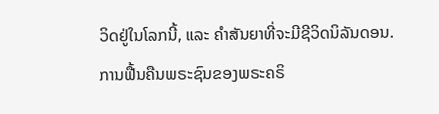ວິດຢູ່ໃນໂລກນີ້, ແລະ ຄຳສັນຍາທີ່ຈະມີຊີວິດນິລັນດອນ. ການຟື້ນຄືນພຣະຊົນຂອງພຣະຄຣິ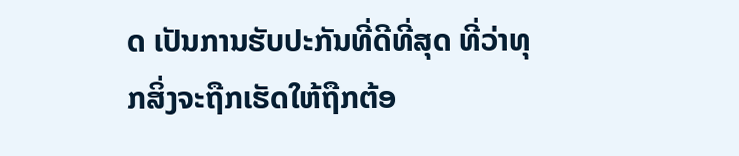ດ ເປັນການຮັບປະກັນທີ່ດີທີ່ສຸດ ທີ່ວ່າທຸກສິ່ງຈະຖືກເຮັດໃຫ້ຖືກຕ້ອ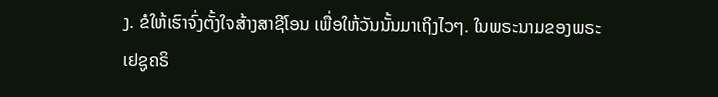ງ. ຂໍໃຫ້ເຮົາຈົ່ງຕັ້ງໃຈສ້າງສາຊີໂອນ ເພື່ອໃຫ້ວັນນັ້ນມາເຖິງໄວໆ. ໃນພຣະນາມຂອງພຣະເຢຊູຄຣິ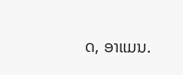ດ, ອາແມນ.